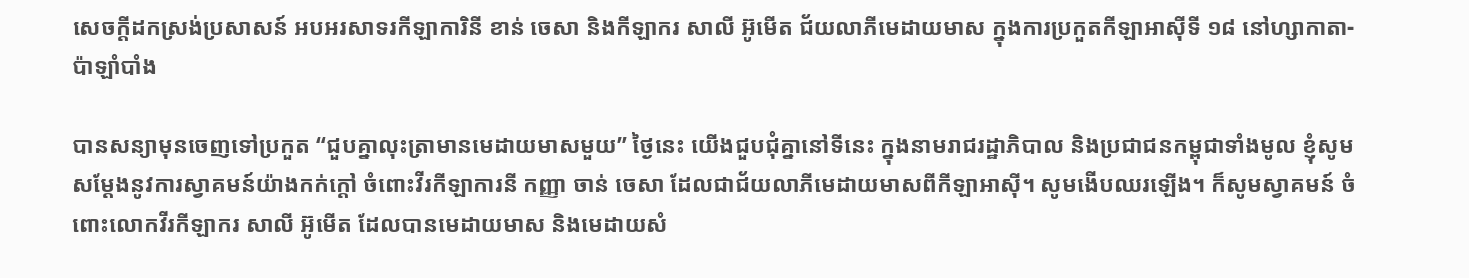សេចក្តីដកស្រង់ប្រសាសន៍ អបអរសាទរកីឡាការិនី ខាន់ ចេសា និងកីឡាករ សាលី អ៊ូមើត ជ័យលាភីមេដាយមាស ក្នុងការប្រកួតកីឡាអាស៊ីទី ១៨ នៅហ្សាកាតា-ប៉ាឡាំបាំង

បានសន្យាមុនចេញទៅប្រកួត “ជួបគ្នាលុះត្រាមានមេដាយមាសមួយ” ថ្ងៃនេះ យើងជួបជុំគ្នានៅទីនេះ ក្នុងនាមរាជរដ្ឋាភិបាល និងប្រជាជនកម្ពុជាទាំងមូល ខ្ញុំសូមសម្ដែងនូវការស្វាគមន៍យ៉ាងកក់ក្ដៅ ចំពោះវីរកីឡាការនី កញ្ញា ចាន់ ចេសា ដែលជាជ័យលាភីមេដាយមាសពីកីឡាអាស៊ី។ សូមងើបឈរឡើង។ ក៏សូមស្វាគមន៍ ចំពោះលោកវីរកីឡាករ សាលី អ៊ូមើត ដែលបានមេដាយមាស និងមេដាយសំ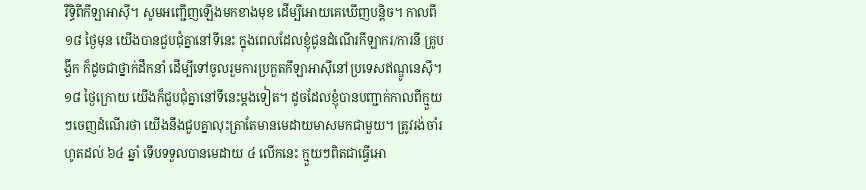រឹទ្ធិពីកីឡាអាស៊ី។ សូមអញ្ជើញឡើងមកខាងមុខ ដើម្បីអោយគេឃើញបន្តិច។ កាលពី ១៨ ថ្ងៃមុន យើងបានជួបជុំគ្នានៅទីនេះ ក្នុងពេលដែលខ្ញុំជូនដំណើរកីឡាករ/ការនី គ្រូបង្វឹក ក៏ដូចជាថ្នាក់ដឹកនាំ ដើម្បីទៅចូលរួមការប្រកួតកីឡាអាស៊ីនៅប្រទេសឥណ្ឌូនេស៊ី។ ១៨ ថ្ងៃក្រោយ យើងក៏ជួបជុំគ្នានៅទីនេះម្ដងទៀត។ ដូចដែលខ្ញុំបានបញ្ជាក់កាលពីក្មួយៗចេញដំណើរថា យើងនឹងជួបគ្នាលុះត្រាតែមានមេដាយមាសមកជាមួយ។ ត្រូវរង់ចាំរហូតដល់ ៦៤ ឆ្នាំ ទើបទទួលបានមេដាយ ៤ លើកនេះ ក្មួយៗពិតជាធ្វើអោ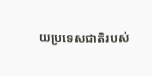យប្រទេសជាតិរបស់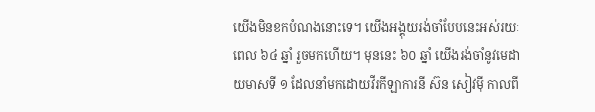យើងមិនខកបំណងនោះទេ។ យើងអង្គុយរង់ចាំបែបនេះអស់រយៈពេល ៦៤ ឆ្នាំ រួចមកហើយ។ មុននេះ ៦០ ឆ្នាំ យើងរង់ចាំនូវមេដាយមាសទី ១ ដែលនាំមកដោយវីរកីឡាការនី ស៊ន សៀវម៉ី កាលពី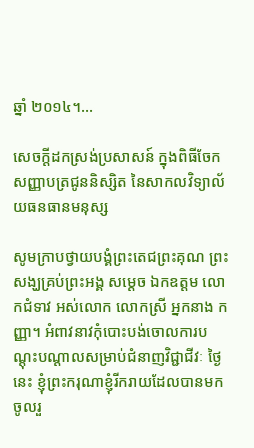ឆ្នាំ ២០១៤។…

សេចក្តីដកស្រង់ប្រសាសន៍ ក្នុងពិធីចែកសញ្ញាបត្រជូននិស្សិត នៃសាកលវិទ្យាល័យធនធានមនុស្ស

សូមក្រាបថ្វាយបង្គំព្រះតេជព្រះគុណ ព្រះសង្ឃគ្រប់ព្រះអង្គ សម្ដេច ឯកឧត្តម លោកជំទាវ អស់លោក លោកស្រី អ្នកនាង កញ្ញា។ អំពាវនាវកុំបោះបង់ចោលការបណ្ដុះបណ្ដាលសម្រាប់ជំនាញវិជ្ជាជីវៈ ថ្ងៃនេះ ខ្ញុំព្រះករុណាខ្ញុំរីករាយដែលបានមកចូលរួ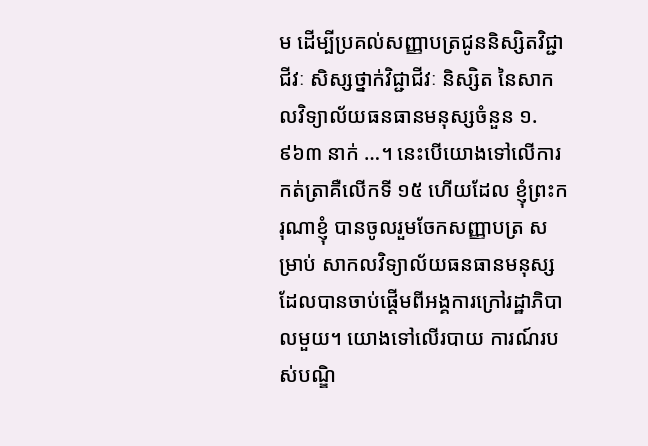ម ដើម្បីប្រគល់សញ្ញាបត្រជូននិស្សិតវិជ្ជាជីវៈ សិស្សថ្នាក់វិជ្ជាជីវៈ និស្សិត នៃសាកលវិទ្យាល័យធនធានមនុស្សចំនួន ១.៩៦៣ នាក់ …។ នេះបើយោងទៅលើការកត់ត្រាគឺលើកទី ១៥ ហើយដែល ខ្ញុំព្រះករុណាខ្ញុំ បានចូលរួមចែកសញ្ញាបត្រ សម្រាប់ សាកលវិទ្យាល័យធនធានមនុស្ស ដែលបានចាប់ផ្ដើមពីអង្គការក្រៅរដ្ឋាភិបាលមួយ។ យោងទៅលើរបាយ ការណ៍របស់បណ្ឌិ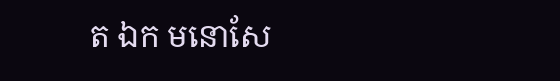ត ឯក មនោសែ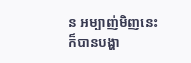ន អម្បាញ់មិញនេះក៏បានបង្ហា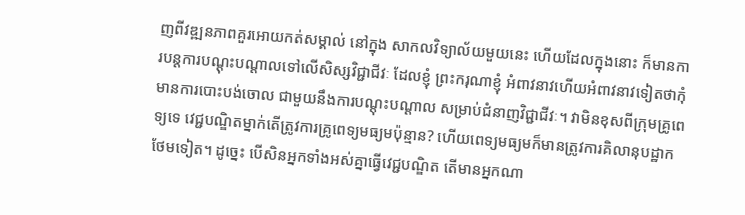ញពីវឌ្ឍនភាពគួរអោយកត់សម្គាល់ នៅក្នុង សាកលវិទ្យាល័យមួយនេះ ហើយដែលក្នុងនោះ ក៏មានការបន្តការបណ្ដុះបណ្ដាលទៅលើសិស្សវិជ្ជាជីវៈ ដែលខ្ញុំ ព្រះករុណាខ្ញុំ អំពាវនាវហើយអំពាវនាវទៀតថាកុំមានការបោះបង់ចោល ជាមួយនឹងការបណ្ដុះបណ្ដាល សម្រាប់ជំនាញវិជ្ជាជីវៈ។ វាមិនខុសពីក្រុមគ្រូពេទ្យទេ វេជ្ជបណ្ឌិតម្នាក់តើត្រូវការគ្រូពេទ្យមធ្យមប៉ុន្មាន? ហើយពេទ្យមធ្យមក៏មានត្រូវការគិលានុបដ្ឋាកថែមទៀត។ ដូច្នេះ បើសិនអ្នកទាំងអស់គ្នាធ្វើវេជ្ជបណ្ឌិត តើមានអ្នកណា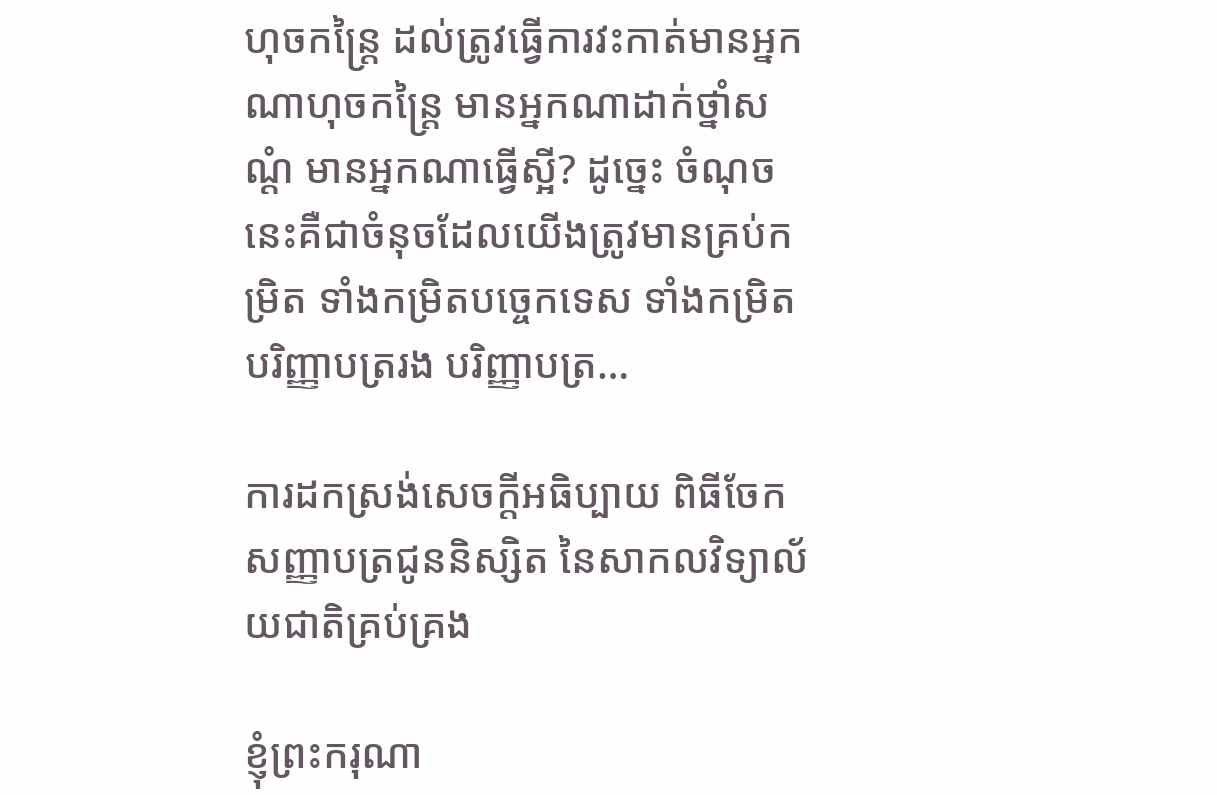ហុចកន្ត្រៃ ដល់ត្រូវធ្វើការវះកាត់មានអ្នកណាហុចកន្ត្រៃ មានអ្នកណាដាក់ថ្នាំសណ្ដំ មានអ្នកណាធើ្វស្អី? ដូច្នេះ ចំណុចនេះគឺជាចំនុចដែលយើងត្រូវមានគ្រប់កម្រិត ទាំងកម្រិតបច្ចេកទេស ទាំងកម្រិតបរិញ្ញាបត្ររង បរិញ្ញាបត្រ…

ការដកស្រង់សេចក្តីអធិប្បាយ ពិធីចែកសញ្ញាបត្រជូននិស្សិត នៃសាកលវិទ្យាល័យជាតិគ្រប់គ្រង

ខ្ញុំព្រះករុណា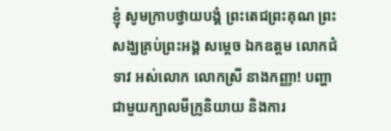ខ្ញុំ សូមក្រាបថ្វាយបង្គំ ព្រះតេជព្រះគុណ ព្រះសង្ឃគ្រប់ព្រះអង្គ សម្តេច ឯកឧត្តម លោកជំទាវ អស់លោក លោកស្រី នាងកញ្ញា! បញ្ហាជាមួយក្បាលមីក្រូនិយាយ និងការ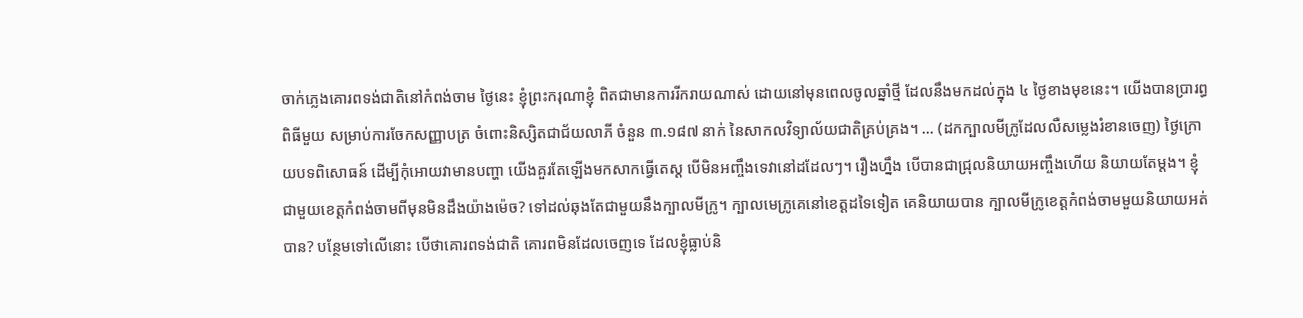ចាក់ភ្លេងគោរពទង់ជាតិនៅកំពង់ចាម ថ្ងៃនេះ ខ្ញុំព្រះករុណាខ្ញុំ ពិតជាមានការរីករាយណាស់ ដោយនៅមុនពេលចូលឆ្នាំថ្មី ដែលនឹងមកដល់ក្នុង ៤ ថ្ងៃខាងមុខនេះ។ យើងបានប្រារព្ធពិធីមួយ សម្រាប់ការចែកសញ្ញាបត្រ ចំពោះនិស្សិតជាជ័យលាភី ចំនួន ៣.១៨៧ នាក់ នៃសាកលវិទ្យាល័យជាតិគ្រប់គ្រង។ … (ដកក្បាលមីក្រូដែលលឺសម្លេងរំខានចេញ) ថ្ងៃក្រោយបទពិសោធន៍ ដើម្បីកុំអោយវាមានបញ្ហា យើងគួរតែឡើងមកសាកធ្វើតេស្ត បើមិនអញ្ចឹងទេវានៅដដែលៗ។ រឿងហ្នឹង បើបានជាជ្រុលនិយាយអញ្ចឹងហើយ និយាយតែម្តង។ ខ្ញុំជាមួយខេត្តកំពង់ចាមពីមុនមិនដឹងយ៉ាងម៉េច? ទៅដល់ឆុងតែជាមួយនឹងក្បាលមីក្រូ។ ក្បាលមេក្រូគេនៅខេត្តដទៃទៀត គេនិយាយបាន ក្បាលមីក្រូខេត្តកំពង់ចាមមួយនិយាយអត់បាន? បន្ថែមទៅលើនោះ បើថាគោរពទង់ជាតិ គោរពមិនដែលចេញទេ ដែលខ្ញុំធ្លាប់និ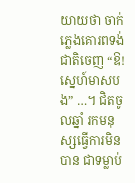យាយថា ចាក់ភ្លេងគោរពទង់ជាតិចេញ “ឱ! ស្នេហ៍មាសបង” …។ ជិតចូលឆ្នាំ រកមនុស្សធ្វើការមិនបាន ជាទម្លាប់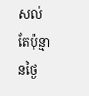សល់តែប៉ុន្មានថ្ងៃ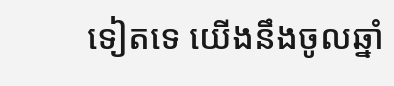ទៀតទេ យើងនឹងចូលឆ្នាំ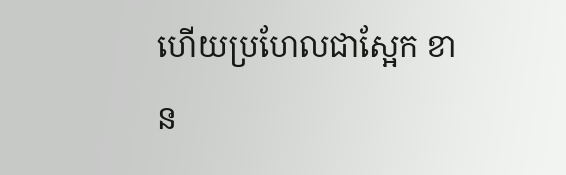ហើយប្រហែលជាស្អែក ខាន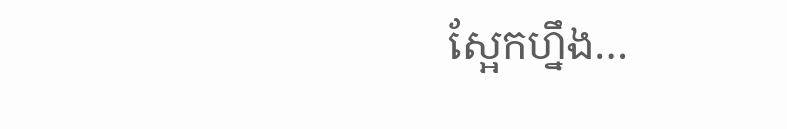ស្អែកហ្នឹង…